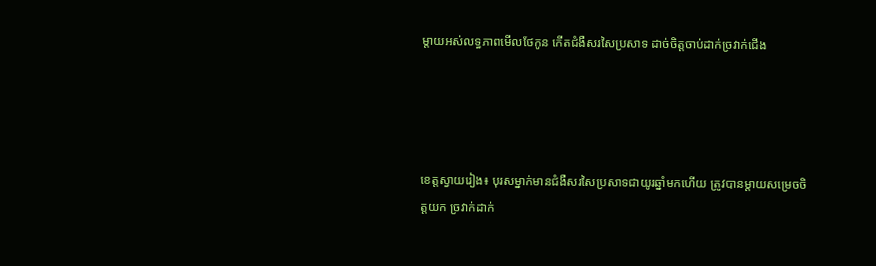ម្តាយអស់លទ្ធភាពមើលថែកូន កើតជំងឺសរសៃប្រសាទ ដាច់ចិត្តចាប់ដាក់ច្រវាក់ជើង




ខេត្តស្វាយរៀង៖ បុរសម្នាក់មានជំងឺសរសៃប្រសាទជាយូរឆ្នាំមកហើយ ត្រូវបានម្តាយសម្រេចចិត្តយក ច្រវាក់ដាក់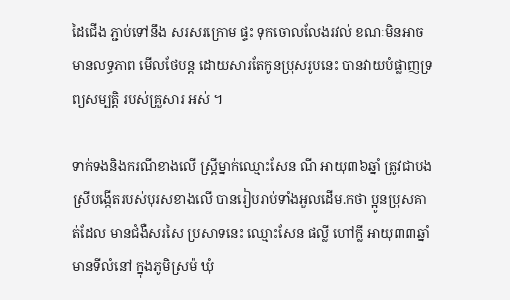ដៃជើង ភ្ជាប់ទៅនឹង សរសរក្រោម ផ្ទះ ទុកចោលលែងរវល់ ខណៈមិនអាច មានលទ្ធភាព មើលថែបន្ត ដោយសារតែកូនប្រុសរូបនេះ បានវាយបំផ្លាញទ្រព្យសម្បត្តិ របស់គ្រួសារ អស់ ។

ទាក់ទងនិងករណីខាងលើ ស្ត្រីម្នាក់ឈ្មោះសែន ណី អាយុ៣៦ឆ្នាំ ត្រូវជាបងស្រីបង្កើតរបស់បុរសខាងលើ បានរៀបរាប់ទាំងអួលដើម.កថា ប្អូនប្រុសគាត់ដែល មានជំងឺសរសៃ ប្រសាទនេះ ឈ្មោះសែន ផល្លី ហៅក្លី អាយុ៣៣ឆ្នាំ មានទីលំនៅ ក្នុងភូមិស្រម៉ ឃុំ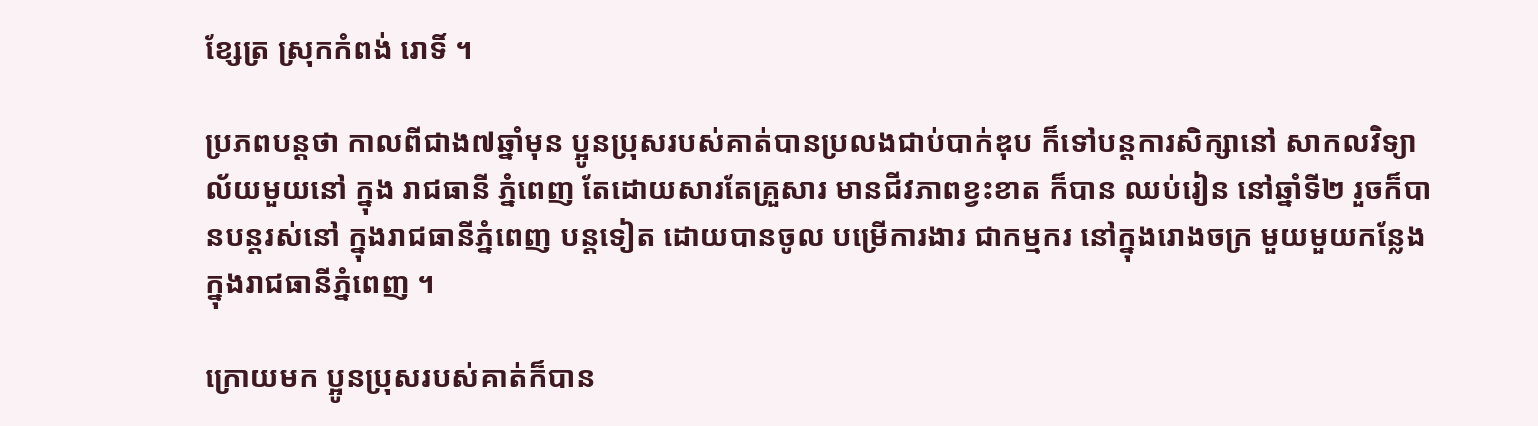ខ្សែត្រ ស្រុកកំពង់ រោទិ៍ ។

ប្រភពបន្តថា កាលពីជាង៧ឆ្នាំមុន ប្អូនប្រុសរបស់គាត់បានប្រលងជាប់បាក់ឌុប ក៏ទៅបន្តការសិក្សានៅ សាកលវិទ្យាល័យមួយនៅ ក្នុង រាជធានី ភ្នំពេញ តែដោយសារតែគ្រួសារ មានជីវភាពខ្វះខាត ក៏បាន ឈប់រៀន នៅឆ្នាំទី២ រួចក៏បានបន្តរស់នៅ ក្នុងរាជធានីភ្នំពេញ បន្តទៀត ដោយបានចូល បម្រើការងារ ជាកម្មករ នៅក្នុងរោងចក្រ មួយមួយកន្លែង ក្នុងរាជធានីភ្នំពេញ ។

ក្រោយមក ប្អូនប្រុសរបស់គាត់ក៏បាន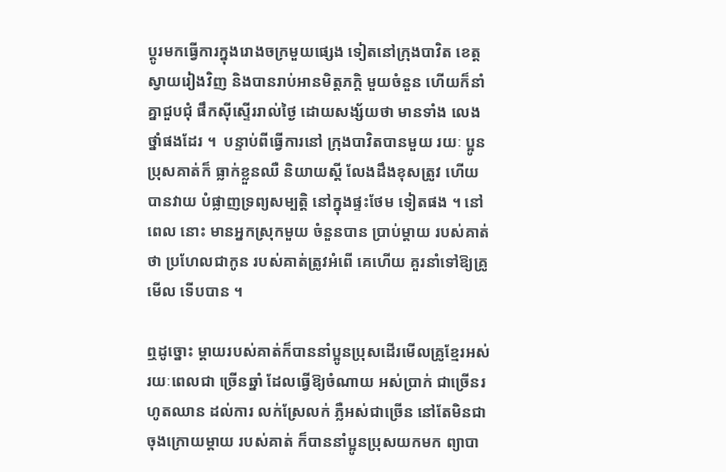ប្តូរមកធ្វើការក្នុងរោងចក្រមួយផ្សេង ទៀតនៅក្រុងបាវិត ខេត្ត  ស្វាយរៀងវិញ និងបានរាប់អានមិត្តភក្តិ មួយចំនួន ហើយក៏នាំគ្នាជួបជុំ ផឹកស៊ីស្ទើររាល់ថ្ងៃ ដោយសង្ស័យថា មានទាំង លេងថ្នាំផងដែរ ។  បន្ទាប់ពីធ្វើការនៅ ក្រុងបាវិតបានមួយ រយៈ ប្អូនប្រុសគាត់ក៏ ធ្លាក់ខ្លួនឈឺ និយាយស្តី លែងដឹងខុសត្រូវ ហើយបានវាយ បំផ្លាញទ្រព្យសម្បត្តិ នៅក្នុងផ្ទះថែម ទៀតផង ។ នៅពេល នោះ មានអ្នកស្រុកមួយ ចំនួនបាន ប្រាប់ម្តាយ របស់គាត់ថា ប្រហែលជាកូន របស់គាត់ត្រូវអំពើ គេហើយ គួរនាំទៅឱ្យគ្រូមើល ទើបបាន ។

ឮដូច្នោះ ម្តាយរបស់គាត់ក៏បាននាំប្អូនប្រុសដើរមើលគ្រូខ្មែរអស់រយៈពេលជា ច្រើនឆ្នាំ ដែលធ្វើឱ្យចំណាយ អស់ប្រាក់ ជាច្រើនរហូតឈាន ដល់ការ លក់ស្រែលក់ ភ្លឺអស់ជាច្រើន នៅតែមិនជា ចុងក្រោយម្តាយ របស់គាត់ ក៏បាននាំប្អូនប្រុសយកមក ព្យាបា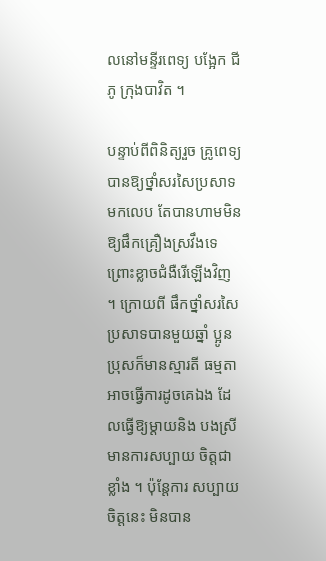លនៅមន្ទីរពេទ្យ បង្អែក ជីភូ ក្រុងបាវិត ។

បន្ទាប់ពីពិនិត្យរួច គ្រូពេទ្យបានឱ្យថ្នាំសរសៃប្រសាទមកលេប តែបានហាមមិនឱ្យផឹកគ្រឿងស្រវឹងទេ ព្រោះខ្លាចជំងឺរើឡើងវិញ ។ ក្រោយពី ផឹកថ្នាំសរសៃ ប្រសាទបានមួយឆ្នាំ ប្អូនប្រុសក៏មានស្មារតី ធម្មតាអាចធ្វើការដូចគេឯង ដែលធ្វើឱ្យម្តាយនិង បងស្រីមានការសប្បាយ ចិត្តជា ខ្លាំង ។ ប៉ុន្តែការ សប្បាយចិត្តនេះ មិនបាន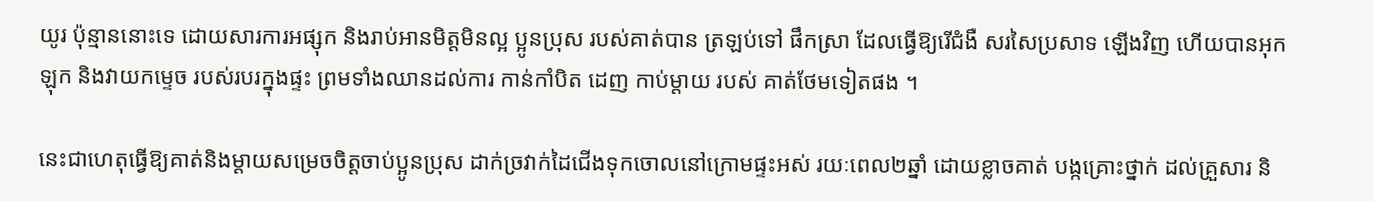យូរ ប៉ុន្មាននោះទេ ដោយសារការអផ្សុក និងរាប់អានមិត្តមិនល្អ ប្អូនប្រុស របស់គាត់បាន ត្រឡប់ទៅ ផឹកស្រា ដែលធ្វើឱ្យរើជំងឺ សរសៃប្រសាទ ឡើងវិញ ហើយបានអុកឡុក និងវាយកម្ទេច របស់របរក្នុងផ្ទះ ព្រមទាំងឈានដល់ការ កាន់កាំបិត ដេញ កាប់ម្តាយ របស់ គាត់ថែមទៀតផង ។

នេះជាហេតុធ្វើឱ្យគាត់និងម្តាយសម្រេចចិត្តចាប់ប្អូនប្រុស ដាក់ច្រវាក់ដៃជើងទុកចោលនៅក្រោមផ្ទះអស់ រយៈពេល២ឆ្នាំ ដោយខ្លាចគាត់ បង្កគ្រោះថ្នាក់ ដល់គ្រួសារ និ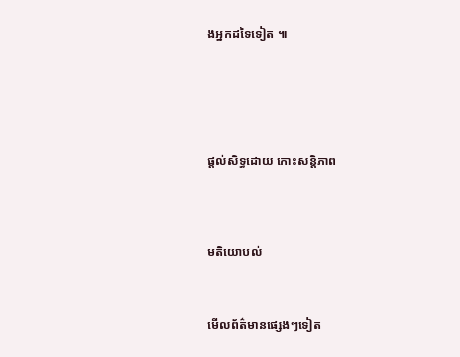ងអ្នកដទៃទៀត ៕






ផ្តល់សិទ្ធដោយ កោះសន្តិភាព




មតិយោបល់



មើលព័ត៌មានផ្សេងៗទៀត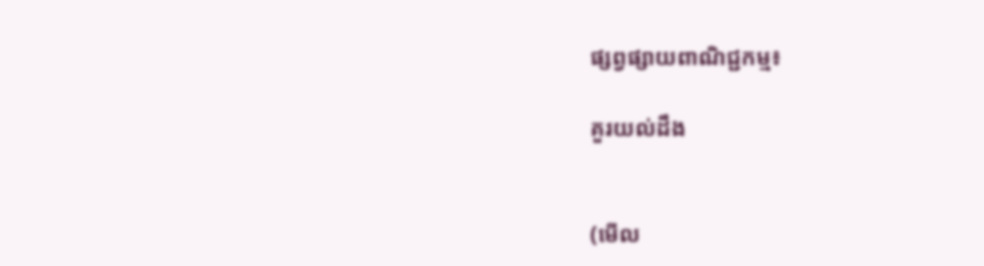ផ្សព្វផ្សាយពាណិជ្ជកម្ម៖

គួរយល់ដឹង


(មើល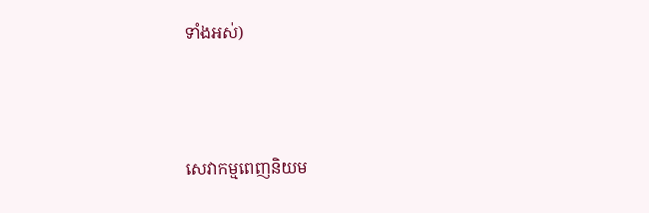ទាំងអស់)



សេវាកម្មពេញនិយម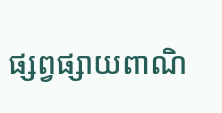ផ្សព្វផ្សាយពាណិ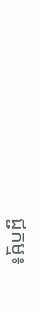ជ្ជកម្ម៖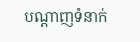បណ្តាញទំនាក់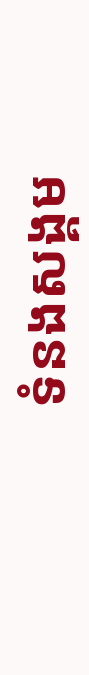ទំនងសង្គម